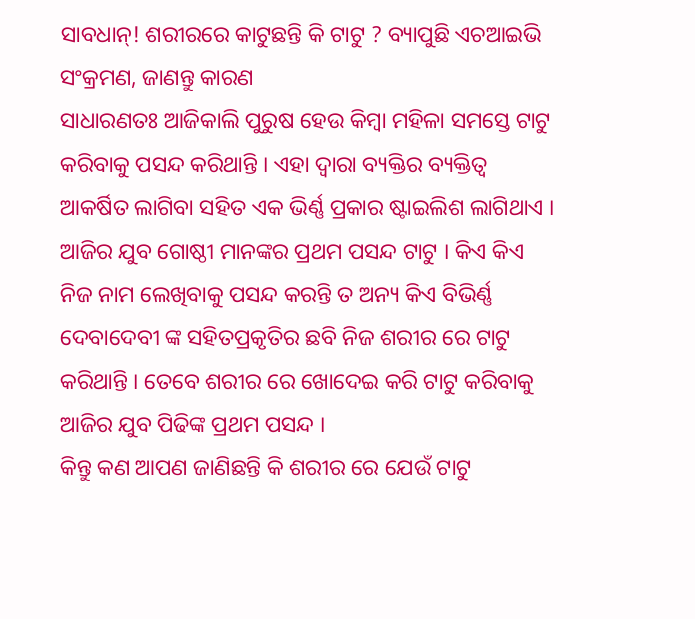ସାବଧାନ୍! ଶରୀରରେ କାଟୁଛନ୍ତି କି ଟାଟୁ ? ବ୍ୟାପୁଛି ଏଚଆଇଭି ସଂକ୍ରମଣ, ଜାଣନ୍ତୁ କାରଣ
ସାଧାରଣତଃ ଆଜିକାଲି ପୁରୁଷ ହେଉ କିମ୍ବା ମହିଳା ସମସ୍ତେ ଟାଟୁ କରିବାକୁ ପସନ୍ଦ କରିଥାନ୍ତି । ଏହା ଦ୍ୱାରା ବ୍ୟକ୍ତିର ବ୍ୟକ୍ତିତ୍ୱ ଆକର୍ଷିତ ଲାଗିବା ସହିତ ଏକ ଭିର୍ଣ୍ଣ ପ୍ରକାର ଷ୍ଟାଇଲିଶ ଲାଗିଥାଏ । ଆଜିର ଯୁବ ଗୋଷ୍ଠୀ ମାନଙ୍କର ପ୍ରଥମ ପସନ୍ଦ ଟାଟୁ । କିଏ କିଏ ନିଜ ନାମ ଲେଖିବାକୁ ପସନ୍ଦ କରନ୍ତି ତ ଅନ୍ୟ କିଏ ବିଭିର୍ଣ୍ଣ ଦେବାଦେବୀ ଙ୍କ ସହିତପ୍ରକୃତିର ଛବି ନିଜ ଶରୀର ରେ ଟାଟୁ କରିଥାନ୍ତି । ତେବେ ଶରୀର ରେ ଖୋଦେଇ କରି ଟାଟୁ କରିବାକୁ ଆଜିର ଯୁବ ପିଢିଙ୍କ ପ୍ରଥମ ପସନ୍ଦ ।
କିନ୍ତୁ କଣ ଆପଣ ଜାଣିଛନ୍ତି କି ଶରୀର ରେ ଯେଉଁ ଟାଟୁ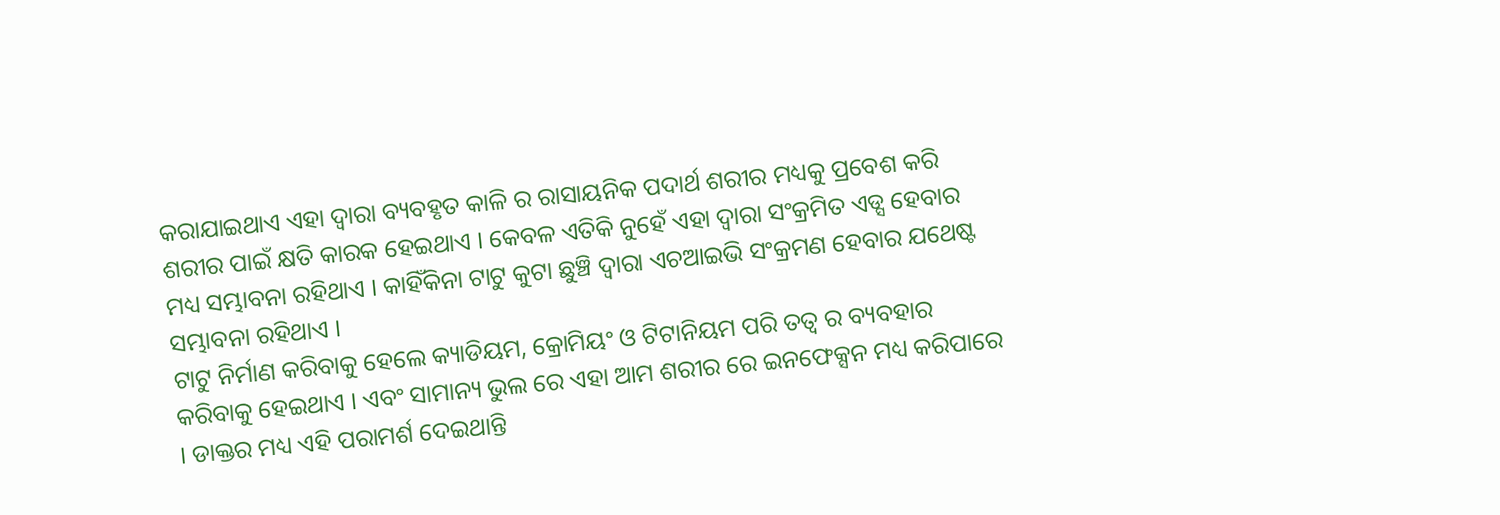କରାଯାଇଥାଏ ଏହା ଦ୍ୱାରା ବ୍ୟବହୃତ କାଳି ର ରାସାୟନିକ ପଦାର୍ଥ ଶରୀର ମଧ୍ୟକୁ ପ୍ରବେଶ କରି ଶରୀର ପାଇଁ କ୍ଷତି କାରକ ହେଇଥାଏ । କେବଳ ଏତିକି ନୁହେଁ ଏହା ଦ୍ୱାରା ସଂକ୍ରମିତ ଏଡ୍ସ ହେବାର ମଧ୍ୟ ସମ୍ଭାବନା ରହିଥାଏ । କାହିଁକିନା ଟାଟୁ କୁଟା ଛୁଞ୍ଚି ଦ୍ୱାରା ଏଚଆଇଭି ସଂକ୍ରମଣ ହେବାର ଯଥେଷ୍ଟ ସମ୍ଭାବନା ରହିଥାଏ ।
ଟାଟୁ ନିର୍ମାଣ କରିବାକୁ ହେଲେ କ୍ୟାଡିୟମ, କ୍ରୋମିୟଂ ଓ ଟିଟାନିୟମ ପରି ତତ୍ୱ ର ବ୍ୟବହାର କରିବାକୁ ହେଇଥାଏ । ଏବଂ ସାମାନ୍ୟ ଭୁଲ ରେ ଏହା ଆମ ଶରୀର ରେ ଇନଫେକ୍ସନ ମଧ୍ୟ କରିପାରେ । ଡାକ୍ତର ମଧ୍ୟ ଏହି ପରାମର୍ଶ ଦେଇଥାନ୍ତି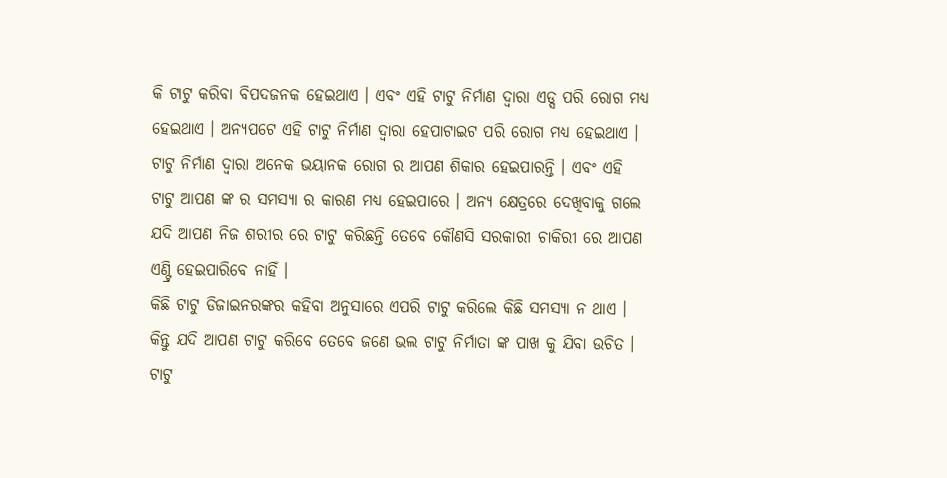କି ଟାଟୁ କରିବା ବିପଦଜନକ ହେଇଥାଏ । ଏବଂ ଏହି ଟାଟୁ ନିର୍ମାଣ ଦ୍ୱାରା ଏଡ୍ସ ପରି ରୋଗ ମଧ୍ୟ ହେଇଥାଏ । ଅନ୍ୟପଟେ ଏହି ଟାଟୁ ନିର୍ମାଣ ଦ୍ୱାରା ହେପାଟାଇଟ ପରି ରୋଗ ମଧ୍ୟ ହେଇଥାଏ ।
ଟାଟୁ ନିର୍ମାଣ ଦ୍ୱାରା ଅନେକ ଭୟାନକ ରୋଗ ର ଆପଣ ଶିକାର ହେଇପାରନ୍ତି । ଏବଂ ଏହି ଟାଟୁ ଆପଣ ଙ୍କ ର ସମସ୍ୟା ର କାରଣ ମଧ୍ୟ ହେଇପାରେ । ଅନ୍ୟ କ୍ଷେତ୍ରରେ ଦେଖିବାକୁ ଗଲେ ଯଦି ଆପଣ ନିଜ ଶରୀର ରେ ଟାଟୁ କରିଛନ୍ତି ତେବେ କୌଣସି ସରକାରୀ ଚାକିରୀ ରେ ଆପଣ ଏଣ୍ଟ୍ରି ହେଇପାରିବେ ନାହିଁ ।
କିଛି ଟାଟୁ ଡିଜାଇନରଙ୍କର କହିବା ଅନୁସାରେ ଏପରି ଟାଟୁ କରିଲେ କିଛି ସମସ୍ୟା ନ ଥାଏ । କିନ୍ତୁ ଯଦି ଆପଣ ଟାଟୁ କରିବେ ତେବେ ଜଣେ ଭଲ ଟାଟୁ ନିର୍ମାତା ଙ୍କ ପାଖ କୁ ଯିବା ଉଚିତ । ଟାଟୁ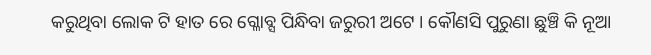କରୁଥିବା ଲୋକ ଟି ହାତ ରେ ଗ୍ଳୋବ୍ସ ପିନ୍ଧିବା ଜରୁରୀ ଅଟେ । କୌଣସି ପୁରୁଣା ଛୁଞ୍ଚି କି ନୂଆ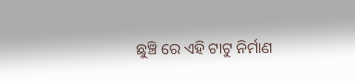ଛୁଞ୍ଚି ରେ ଏହି ଟାଟୁ ନିର୍ମାଣ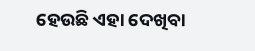ହେଉଛି ଏହା ଦେଖିବା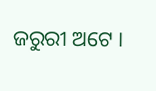ଜରୁରୀ ଅଟେ ।